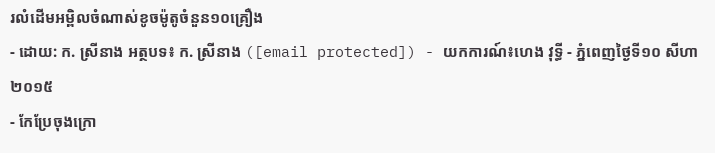រលំដើមអម្ពិលចំណាស់ខូចម៉ូតូចំនួន១០គ្រឿង
- ដោយ: ក. ស្រីនាង អត្ថបទ៖ ក. ស្រីនាង ([email protected]) - យកការណ៍៖ហេង វុទ្ធី - ភ្នំពេញថ្ងៃទី១០ សីហា ២០១៥
- កែប្រែចុងក្រោ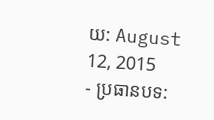យ: August 12, 2015
- ប្រធានបទ: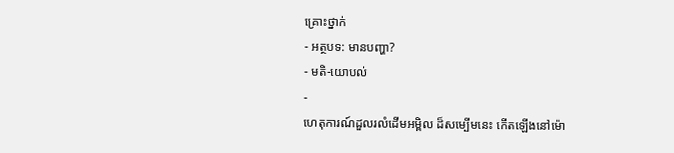គ្រោះថ្នាក់
- អត្ថបទ: មានបញ្ហា?
- មតិ-យោបល់
-
ហេតុការណ៍ដួលរលំដើមអម្ពិល ដ៏សម្បើមនេះ កើតឡើងនៅម៉ោ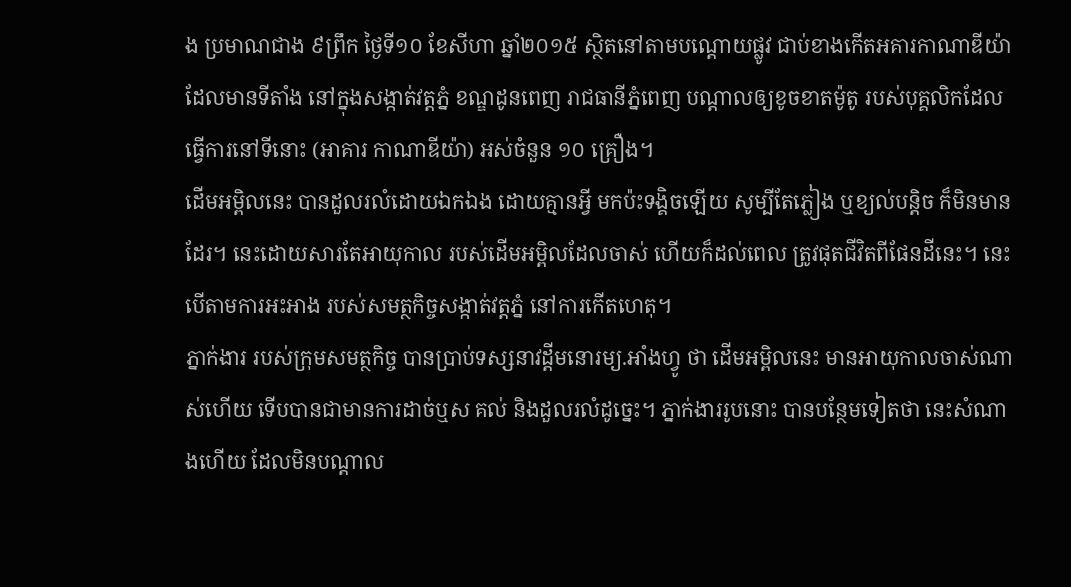ង ប្រមាណជាង ៩ព្រឹក ថ្ងៃទី១០ ខែសីហា ឆ្នាំ២០១៥ ស្ថិតនៅតាមបណ្ដោយផ្លូវ ជាប់ខាងកើតអគារកាណាឌីយ៉ា ដែលមានទីតាំង នៅក្នុងសង្កាត់វត្ដភ្នំ ខណ្ឌដូនពេញ រាជធានីភ្នំពេញ បណ្តាលឲ្យខូចខាតម៉ូតូ របស់បុគ្គលិកដែលធ្វើការនៅទីនោះ (អាគារ កាណាឌីយ៉ា) អស់ចំនួន ១០ គ្រឿង។
ដើមអម្ពិលនេះ បានដួលរលំដោយឯកឯង ដោយគ្មានអ្វី មកប៉ះទង្គិចឡើយ សូម្បីតែភ្លៀង ឬខ្យល់បន្តិច ក៏មិនមានដែរ។ នេះដោយសារតែអាយុកាល របស់ដើមអម្ពិលដែលចាស់ ហើយក៏ដល់ពេល ត្រូវផុតជីវិតពីផែនដីនេះ។ នេះបើតាមការអះអាង របស់សមត្ថកិច្ចសង្កាត់វត្តភ្នំ នៅការកើតហេតុ។
ភ្នាក់ងារ របស់ក្រុមសមត្ថកិច្ច បានប្រាប់ទស្សនាវដ្តីមនោរម្យ.អាំងហ្វូ ថា ដើមអម្ពិលនេះ មានអាយុកាលចាស់ណាស់ហើយ ទើបបានជាមានការដាច់ឬស គល់ និងដួលរលំដូច្នេះ។ ភ្នាក់ងាររូបនោះ បានបន្ថែមទៀតថា នេះសំណាងហើយ ដែលមិនបណ្តាល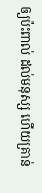ឲ្យប៉ះពាល់ ដល់មនុស្ស ហើយគ្រាន់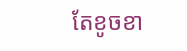តែខូចខា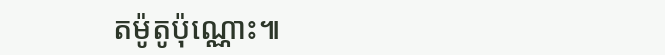តម៉ូតូប៉ុណ្ណោះ៕